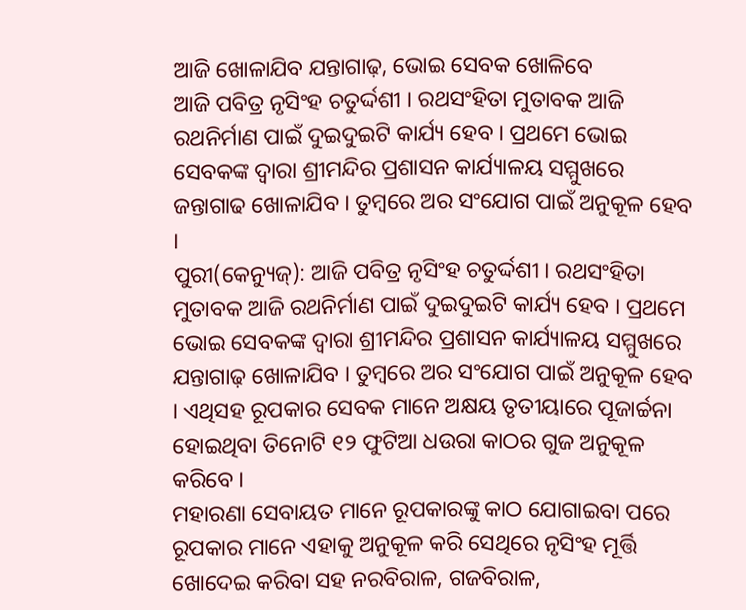ଆଜି ଖୋଳାଯିବ ଯନ୍ତାଗାଢ଼, ଭୋଇ ସେବକ ଖୋଳିବେ
ଆଜି ପବିତ୍ର ନୃସିଂହ ଚତୁର୍ଦ୍ଦଶୀ । ରଥସଂହିତା ମୁତାବକ ଆଜି ରଥନିର୍ମାଣ ପାଇଁ ଦୁଇଦୁଇଟି କାର୍ଯ୍ୟ ହେବ । ପ୍ରଥମେ ଭୋଇ ସେବକଙ୍କ ଦ୍ୱାରା ଶ୍ରୀମନ୍ଦିର ପ୍ରଶାସନ କାର୍ଯ୍ୟାଳୟ ସମ୍ମୁଖରେ ଜନ୍ତାଗାଢ ଖୋଳାଯିବ । ତୁମ୍ବରେ ଅର ସଂଯୋଗ ପାଇଁ ଅନୁକୂଳ ହେବ ।
ପୁରୀ(କେନ୍ୟୁଜ୍): ଆଜି ପବିତ୍ର ନୃସିଂହ ଚତୁର୍ଦ୍ଦଶୀ । ରଥସଂହିତା ମୁତାବକ ଆଜି ରଥନିର୍ମାଣ ପାଇଁ ଦୁଇଦୁଇଟି କାର୍ଯ୍ୟ ହେବ । ପ୍ରଥମେ ଭୋଇ ସେବକଙ୍କ ଦ୍ୱାରା ଶ୍ରୀମନ୍ଦିର ପ୍ରଶାସନ କାର୍ଯ୍ୟାଳୟ ସମ୍ମୁଖରେ ଯନ୍ତାଗାଢ଼ ଖୋଳାଯିବ । ତୁମ୍ବରେ ଅର ସଂଯୋଗ ପାଇଁ ଅନୁକୂଳ ହେବ । ଏଥିସହ ରୂପକାର ସେବକ ମାନେ ଅକ୍ଷୟ ତୃତୀୟାରେ ପୂଜାର୍ଚ୍ଚନା ହୋଇଥିବା ତିନୋଟି ୧୨ ଫୁଟିଆ ଧଉରା କାଠର ଗୁଜ ଅନୁକୂଳ କରିବେ ।
ମହାରଣା ସେବାୟତ ମାନେ ରୂପକାରଙ୍କୁ କାଠ ଯୋଗାଇବା ପରେ ରୂପକାର ମାନେ ଏହାକୁ ଅନୁକୂଳ କରି ସେଥିରେ ନୃସିଂହ ମୂର୍ତ୍ତି ଖୋଦେଇ କରିବା ସହ ନରବିରାଳ, ଗଜବିରାଳ,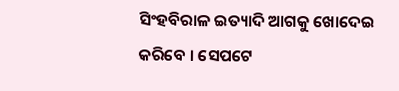ସିଂହବିରାଳ ଇତ୍ୟାଦି ଆଗକୁ ଖୋଦେଇ କରିବେ । ସେପଟେ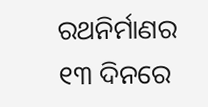ରଥନିର୍ମାଣର ୧୩ ଦିନରେ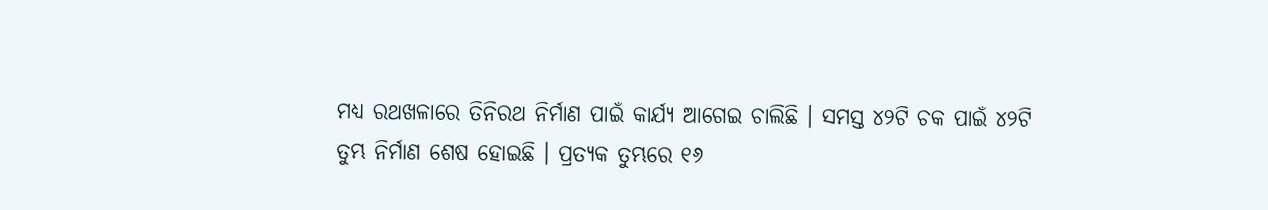ମଧ୍ୟ ରଥଖଳାରେ ତିନିରଥ ନିର୍ମାଣ ପାଇଁ କାର୍ଯ୍ୟ ଆଗେଇ ଚାଲିଛି । ସମସ୍ତ ୪୨ଟି ଚକ ପାଇଁ ୪୨ଟି ତୁମ୍ଭ ନିର୍ମାଣ ଶେଷ ହୋଇଛି । ପ୍ରତ୍ୟକ ତୁମ୍ଭରେ ୧୬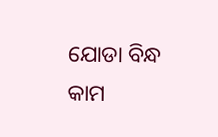ଯୋଡା ବିନ୍ଧ କାମ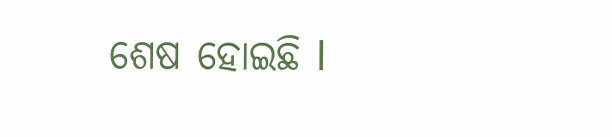ଶେଷ ହୋଇଛି l